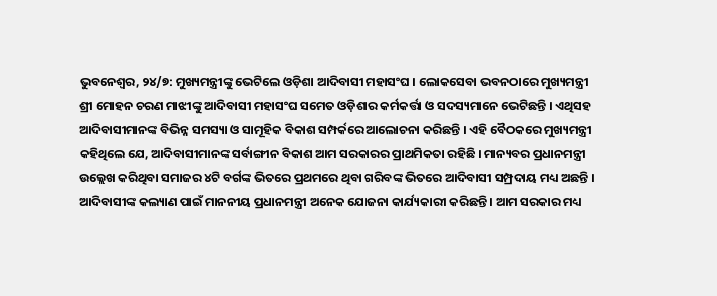ଭୁବନେଶ୍ୱର, ୨୪/୭: ମୁଖ୍ୟମନ୍ତ୍ରୀଙ୍କୁ ଭେଟିଲେ ଓଡ଼ିଶା ଆଦିବାସୀ ମହାସଂଘ । ଲୋକସେବା ଭବନଠାରେ ମୁଖ୍ୟମନ୍ତ୍ରୀ ଶ୍ରୀ ମୋହନ ଚରଣ ମାଝୀଙ୍କୁ ଆଦିବାସୀ ମହାସଂଘ ସମେତ ଓଡ଼ିଶାର କର୍ମକର୍ତ୍ତା ଓ ସଦସ୍ୟମାନେ ଭେଟିଛନ୍ତି । ଏଥିସହ ଆଦିବାସୀମାନଙ୍କ ବିଭିନ୍ନ ସମସ୍ୟା ଓ ସାମୂହିକ ବିକାଶ ସମ୍ପର୍କରେ ଆଲୋଚନା କରିଛନ୍ତି । ଏହି ବୈଠକରେ ମୁଖ୍ୟମନ୍ତ୍ରୀ କହିଥିଲେ ଯେ, ଆଦିବାସୀମାନଙ୍କ ସର୍ବାଙ୍ଗୀନ ବିକାଶ ଆମ ସରକାରର ପ୍ରାଥମିକତା ରହିଛି । ମାନ୍ୟବର ପ୍ରଧାନମନ୍ତ୍ରୀ ଉଲ୍ଲେଖ କରିଥିବା ସମାଜର ୪ଟି ବର୍ଗଙ୍କ ଭିତରେ ପ୍ରଥମରେ ଥିବା ଗରିବଙ୍କ ଭିତରେ ଆଦିବାସୀ ସମ୍ପ୍ରଦାୟ ମଧ୍ୟ ଅଛନ୍ତି ।
ଆଦିବାସୀଙ୍କ କଲ୍ୟାଣ ପାଇଁ ମାନନୀୟ ପ୍ରଧାନମନ୍ତ୍ରୀ ଅନେକ ଯୋଜନା କାର୍ଯ୍ୟକାରୀ କରିଛନ୍ତି । ଆମ ସରକାର ମଧ୍ୟ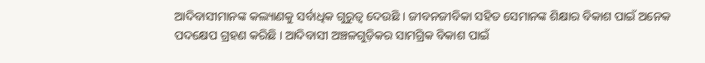ଆଦିବାସୀମାନଙ୍କ କଲ୍ୟାଣକୁ ସର୍ବାଧିକ ଗୁରୁତ୍ୱ ଦେଉଛି । ଜୀବନଜୀବିକା ସହିତ ସେମାନଙ୍କ ଶିକ୍ଷାର ବିକାଶ ପାଇଁ ଅନେକ ପଦକ୍ଷେପ ଗ୍ରହଣ କରିଛି । ଆଦିବାସୀ ଅଞ୍ଚଳଗୁଡ଼ିକର ସାମଗ୍ରିକ ବିକାଶ ପାଇଁ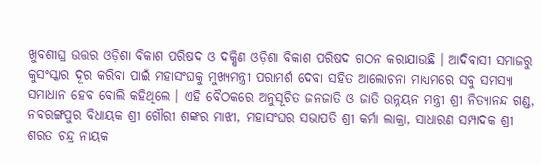ଖୁବଶୀଘ୍ର ଉତ୍ତର ଓଡ଼ିଶା ବିକାଶ ପରିଷଦ ଓ ଦକ୍ଷିଣ ଓଡ଼ିଶା ବିକାଶ ପରିଷଦ ଗଠନ କରାଯାଉଛି । ଆଦିବାସୀ ସମାଜରୁ କୁସଂସ୍କାର ଦୂର କରିବା ପାଇଁ ମହାସଂଘକୁ ମୁଖ୍ୟମନ୍ତ୍ରୀ ପରାମର୍ଶ ଦେବା ସହିତ ଆଲୋଚନା ମାଧ୍ୟମରେ ସବୁ ସମସ୍ୟା ସମାଧାନ ହେବ ବୋଲି କହିଥିଲେ । ଏହି ବୈଠକରେ ଅନୁସୂଚିତ ଜନଜାତି ଓ ଜାତି ଉନ୍ନୟନ ମନ୍ତ୍ରୀ ଶ୍ରୀ ନିତ୍ୟାନନ୍ଦ ଗଣ୍ଡ, ନବରଙ୍ଗପୁର ବିଧାୟକ ଶ୍ରୀ ଗୌରୀ ଶଙ୍କର ମାଝୀ, ମହାସଂଘର ସଭାପତି ଶ୍ରୀ କର୍ମା ଲାକ୍ରା, ସାଧାରଣ ସମ୍ପାଦକ ଶ୍ରୀ ଶରତ ଚନ୍ଦ୍ର ନାୟକ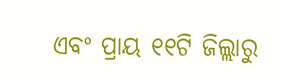ଏବଂ ପ୍ରାୟ ୧୧ଟି ଜିଲ୍ଲାରୁ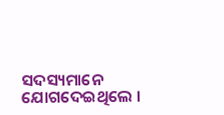ସଦସ୍ୟମାନେ ଯୋଗଦେଇଥିଲେ ।